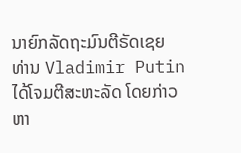ນາຍົກລັດຖະມົນຕີຣັດເຊຍ ທ່ານ Vladimir Putin ໄດ້ໂຈມຕີສະຫະລັດ ໂດຍກ່າວຫາ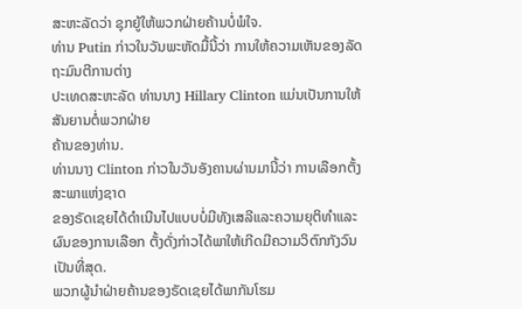ສະຫະລັດວ່າ ຊຸກຍູ້ໃຫ້ພວກຝ່າຍຄ້ານບໍ່ພໍໃຈ.
ທ່ານ Putin ກ່າວໃນວັນພະຫັດມື້ນີ້ວ່າ ການໃຫ້ຄວາມເຫັນຂອງລັດຖະມົນຕີການຕ່າງ
ປະເທດສະຫະລັດ ທ່ານນາງ Hillary Clinton ແມ່ນເປັນການໃຫ້ສັນຍານຕໍ່ພວກຝ່າຍ
ຄ້ານຂອງທ່ານ.
ທ່ານນາງ Clinton ກ່າວໃນວັນອັງຄານຜ່ານມານີ້ວ່າ ການເລືອກຕັ້ງສະພາແຫ່ງຊາດ
ຂອງຣັດເຊຍໄດ້ດຳເນີນໄປແບບບໍ່ມີທັງເສລີແລະຄວາມຍຸຕິທຳແລະຜົນຂອງການເລືອກ ຕັ້ງດັ່ງກ່າວໄດ້ພາໃຫ້ເກີດມີຄວາມວິຕົກກັງວົນເປັນທີ່ສຸດ.
ພວກຜູ້ນຳຝ່າຍຄ້ານຂອງຣັດເຊຍໄດ້ພາກັນໂຮມ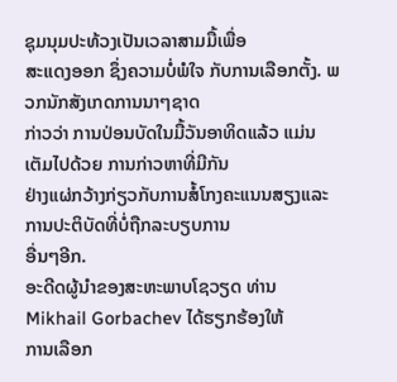ຊຸມນຸມປະທ້ວງເປັນເວລາສາມມື້ເພື່ອ
ສະແດງອອກ ຊຶ່ງຄວາມບໍ່ພໍໃຈ ກັບການເລືອກຕັ້ງ. ພວກນັກສັງເກດການນາໆຊາດ
ກ່າວວ່າ ການປ່ອນບັດໃນມື້ວັນອາທິດແລ້ວ ແມ່ນເຕັມໄປດ້ວຍ ການກ່າວຫາທີ່ມີກັນ
ຢ່າງແຜ່ກວ້າງກ່ຽວກັບການສໍ້ໂກງຄະແນນສຽງແລະການປະຕິບັດທີ່ບໍ່ຖືກລະບຽບການ
ອື່ນໆອີກ.
ອະດີດຜູ້ນຳຂອງສະຫະພາບໂຊວຽດ ທ່ານ Mikhail Gorbachev ໄດ້ຮຽກຮ້ອງໃຫ້
ການເລືອກ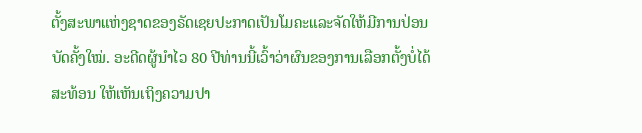ຕັ້ງສະພາແຫ່ງຊາດຂອງຣັດເຊຍປະກາດເປັນໂມຄະແລະຈັດໃຫ້ມີການປ່ອນ
ບັດຄັ້ງໃໝ່. ອະດີດຜູ້ນຳໄວ 80 ປີທ່ານນີ້ເວົ້າວ່າຜົນຂອງການເລືອກຕັ້ງບໍ່ໄດ້ສະທ້ອນ ໃຫ້ເຫັນເຖິງຄວາມປາ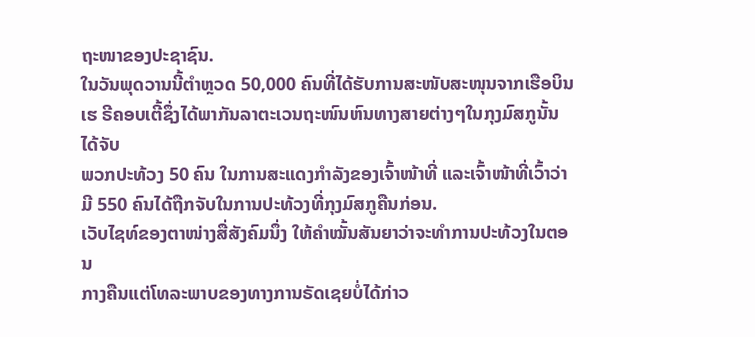ຖະໜາຂອງປະຊາຊົນ.
ໃນວັນພຸດວານນີ້ຕຳຫຼວດ 50,000 ຄົນທີ່ໄດ້ຮັບການສະໜັບສະໜຸນຈາກເຮືອບິນເຮ ຣີຄອບເຕີ້ຊຶ່ງໄດ້ພາກັນລາຕະເວນຖະໜົນຫົນທາງສາຍຕ່າງໆໃນກຸງມົສກູນັ້ນ ໄດ້ຈັບ
ພວກປະທ້ວງ 50 ຄົນ ໃນການສະແດງກຳລັງຂອງເຈົ້າໜ້າທີ່ ແລະເຈົ້າໜ້າທີ່ເວົ້າວ່າ
ມີ 550 ຄົນໄດ້ຖືກຈັບໃນການປະທ້ວງທີ່ກຸງມົສກູຄືນກ່ອນ.
ເວັບໄຊທ໌ຂອງຕາໜ່າງສື່ສັງຄົມນຶ່ງ ໃຫ້ຄຳໝັ້ນສັນຍາວ່າຈະທຳການປະທ້ວງໃນຕອນ
ກາງຄືນແຕ່ໂທລະພາບຂອງທາງການຣັດເຊຍບໍ່ໄດ້ກ່າວ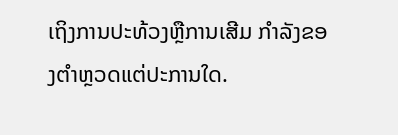ເຖິງການປະທ້ວງຫຼືການເສີມ ກຳລັງຂອງຕຳຫຼວດແຕ່ປະການໃດ.